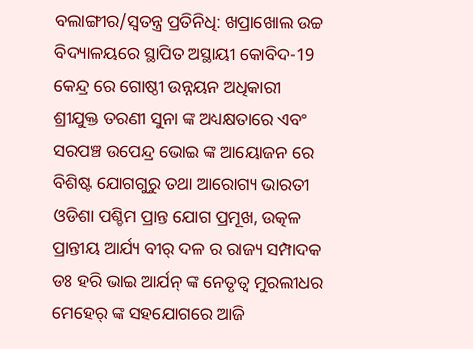ବଲାଙ୍ଗୀର/ସ୍ୱତନ୍ତ୍ର ପ୍ରତିନିଧି: ଖପ୍ରାଖୋଲ ଉଚ୍ଚ ବିଦ୍ୟାଳୟରେ ସ୍ଥାପିତ ଅସ୍ଥାୟୀ କୋବିଦ-19 କେନ୍ଦ୍ର ରେ ଗୋଷ୍ଠୀ ଉନ୍ନୟନ ଅଧିକାରୀ ଶ୍ରୀଯୁକ୍ତ ତରଣୀ ସୁନା ଙ୍କ ଅଧ୍ୟକ୍ଷତାରେ ଏବଂ ସରପଞ୍ଚ ଉପେନ୍ଦ୍ର ଭୋଇ ଙ୍କ ଆୟୋଜନ ରେ ବିଶିଷ୍ଟ ଯୋଗଗୁରୁ ତଥା ଆରୋଗ୍ୟ ଭାରତୀ ଓଡିଶା ପଶ୍ଚିମ ପ୍ରାନ୍ତ ଯୋଗ ପ୍ରମୂଖ, ଉତ୍କଳ ପ୍ରାନ୍ତୀୟ ଆର୍ଯ୍ୟ ବୀର୍ ଦଳ ର ରାଜ୍ୟ ସମ୍ପାଦକ ଡଃ ହରି ଭାଇ ଆର୍ଯନ୍ ଙ୍କ ନେତୃତ୍ୱ ମୁରଲୀଧର ମେହେର୍ ଙ୍କ ସହଯୋଗରେ ଆଜି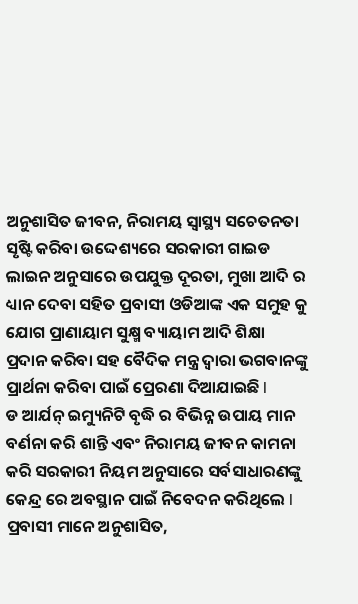ଅନୁଶାସିତ ଜୀବନ, ନିରାମୟ ସ୍ୱାସ୍ଥ୍ୟ ସଚେତନତା ସୃଷ୍ଟି କରିବା ଉଦ୍ଦେଶ୍ୟରେ ସରକାରୀ ଗାଇଡ ଲାଇନ ଅନୁସାରେ ଉପଯୁକ୍ତ ଦୂରତା, ମୁଖା ଆଦି ର ଧ୍ୟାନ ଦେବା ସହିତ ପ୍ରବାସୀ ଓଡିଆଙ୍କ ଏକ ସମୁହ କୁ ଯୋଗ ପ୍ରାଣାୟାମ ସୁକ୍ଷ୍ମ ବ୍ୟାୟାମ ଆଦି ଶିକ୍ଷା ପ୍ରଦାନ କରିବା ସହ ବୈଦିକ ମନ୍ତ୍ର ଦ୍ଵାରା ଭଗବାନଙ୍କୁ ପ୍ରାର୍ଥନା କରିବା ପାଇଁ ପ୍ରେରଣା ଦିଆଯାଇଛି l
ଡ ଆର୍ଯନ୍ ଇମ୍ୟୁନିଟି ବୃଦ୍ଧି ର ବିଭିନ୍ନ ଉପାୟ ମାନ ବର୍ଣନା କରି ଶାନ୍ତି ଏବଂ ନିରାମୟ ଜୀବନ କାମନା କରି ସରକାରୀ ନିୟମ ଅନୁସାରେ ସର୍ବସାଧାରଣଙ୍କୁ କେନ୍ଦ୍ର ରେ ଅବସ୍ଥାନ ପାଇଁ ନିବେଦନ କରିଥିଲେ l
ପ୍ରବାସୀ ମାନେ ଅନୁଶାସିତ,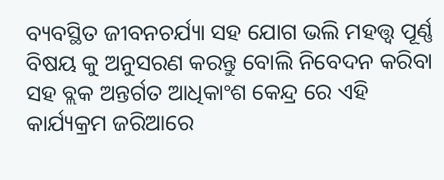ବ୍ୟବସ୍ଥିତ ଜୀବନଚର୍ଯ୍ୟା ସହ ଯୋଗ ଭଲି ମହତ୍ତ୍ଵ ପୂର୍ଣ୍ଣ ବିଷୟ କୁ ଅନୁସରଣ କରନ୍ତୁ ବୋଲି ନିବେଦନ କରିବା ସହ ବ୍ଲକ ଅନ୍ତର୍ଗତ ଆଧିକାଂଶ କେନ୍ଦ୍ର ରେ ଏହି କାର୍ଯ୍ୟକ୍ରମ ଜରିଆରେ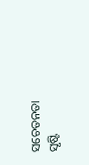ସଚେତନତା ସୃଷ୍ଟି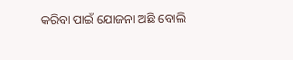କରିବା ପାଇଁ ଯୋଜନା ଅଛି ବୋଲି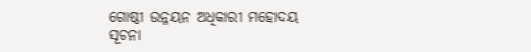ଗୋଷ୍ଠୀ ଉନ୍ନୟନ ଅଧିକାରୀ ମହୋଦୟ ସୂଚନା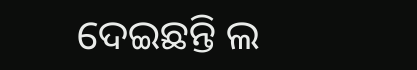ଦେଇଛନ୍ତି ଲ